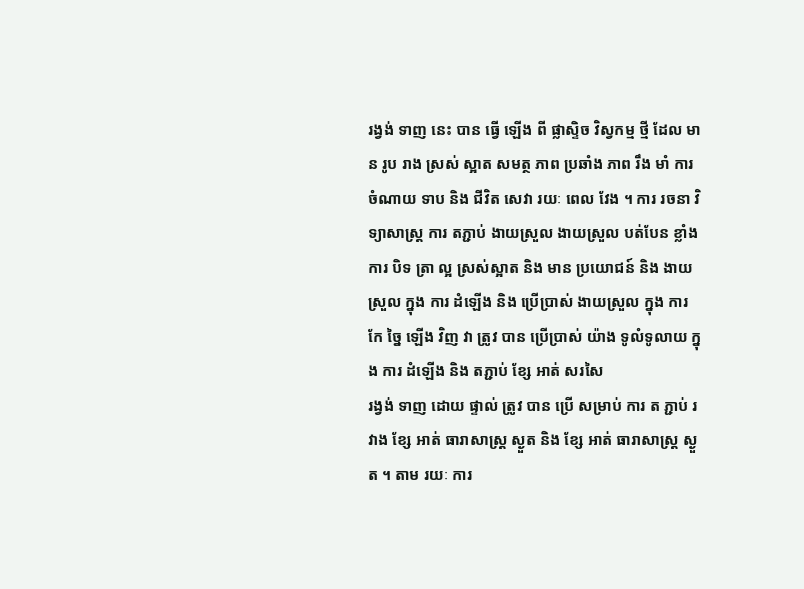រង្វង់ ទាញ នេះ បាន ធ្វើ ឡើង ពី ផ្លាស្ទិច វិស្វកម្ម ថ្មី ដែល មាន រូប រាង ស្រស់ ស្អាត សមត្ថ ភាព ប្រឆាំង ភាព រឹង មាំ ការ ចំណាយ ទាប និង ជីវិត សេវា រយៈ ពេល វែង ។ ការ រចនា វិទ្យាសាស្ត្រ ការ តភ្ជាប់ ងាយស្រួល ងាយស្រួល បត់បែន ខ្លាំង ការ បិទ ត្រា ល្អ ស្រស់ស្អាត និង មាន ប្រយោជន៍ និង ងាយស្រួល ក្នុង ការ ដំឡើង និង ប្រើប្រាស់ ងាយស្រួល ក្នុង ការ កែ ច្នៃ ឡើង វិញ វា ត្រូវ បាន ប្រើប្រាស់ យ៉ាង ទូលំទូលាយ ក្នុង ការ ដំឡើង និង តភ្ជាប់ ខ្សែ អាត់ សរសៃ
រង្វង់ ទាញ ដោយ ផ្ទាល់ ត្រូវ បាន ប្រើ សម្រាប់ ការ ត ភ្ជាប់ រវាង ខ្សែ អាត់ ធារាសាស្ត្រ ស្ងួត និង ខ្សែ អាត់ ធារាសាស្ត្រ ស្ងួត ។ តាម រយៈ ការ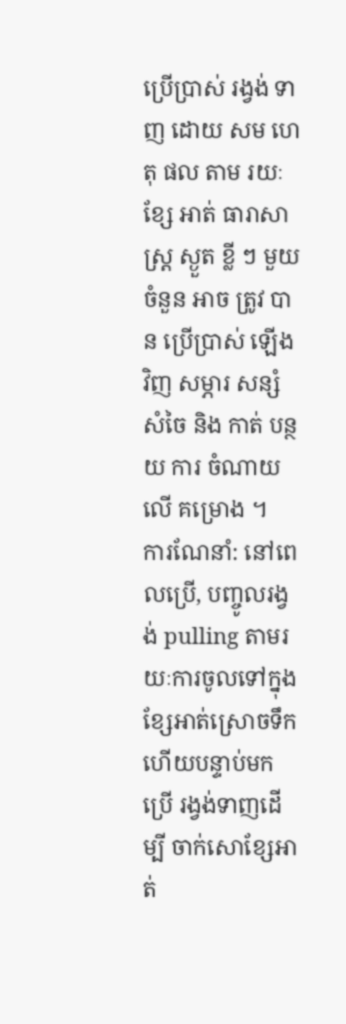ប្រើប្រាស់ រង្វង់ ទាញ ដោយ សម ហេតុ ផល តាម រយៈ ខ្សែ អាត់ ធារាសាស្ត្រ ស្ងួត ខ្លី ៗ មួយ ចំនួន អាច ត្រូវ បាន ប្រើប្រាស់ ឡើង វិញ សម្ភារ សន្សំ សំចៃ និង កាត់ បន្ថយ ការ ចំណាយ លើ គម្រោង ។
ការណែនាំ: នៅពេលប្រើ, បញ្ចូលរង្វង់ pulling តាមរយៈការចូលទៅក្នុងខ្សែអាត់ស្រោចទឹក ហើយបន្ទាប់មកប្រើ រង្វង់ទាញដើម្បី ចាក់សោខ្សែអាត់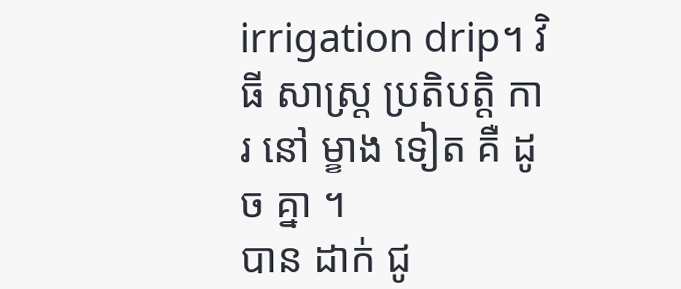irrigation drip។ វិធី សាស្ត្រ ប្រតិបត្តិ ការ នៅ ម្ខាង ទៀត គឺ ដូច គ្នា ។
បាន ដាក់ ជូ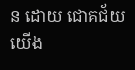ន ដោយ ជោគជ័យ
យើង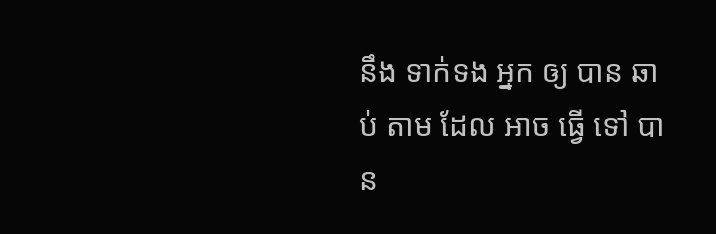នឹង ទាក់ទង អ្នក ឲ្យ បាន ឆាប់ តាម ដែល អាច ធ្វើ ទៅ បាន